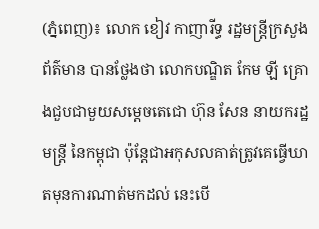(ភ្នំពេញ)៖ លោក ខៀវ កាញារីទ្ធ រដ្ឋមន្រ្តីក្រសួងព័ត៌មាន បានថ្លែងថា លោកបណ្ឌិត កែម ឡី គ្រោងជួបជាមួយសម្តេចតេជោ ហ៊ុន សែន នាយករដ្ឋមន្ត្រី នៃកម្ពុជា ប៉ុន្តែជាអកុសលគាត់ត្រូវគេធ្វើឃាតមុនការណាត់មកដល់ នេះបើ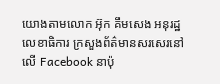យោងតាមលោក អ៊ុក គឹមសេង អនុរដ្ឋលេខាធិការ ក្រសួងព័ត៌មានសរសេរនៅលើ Facebook នាប៉ុ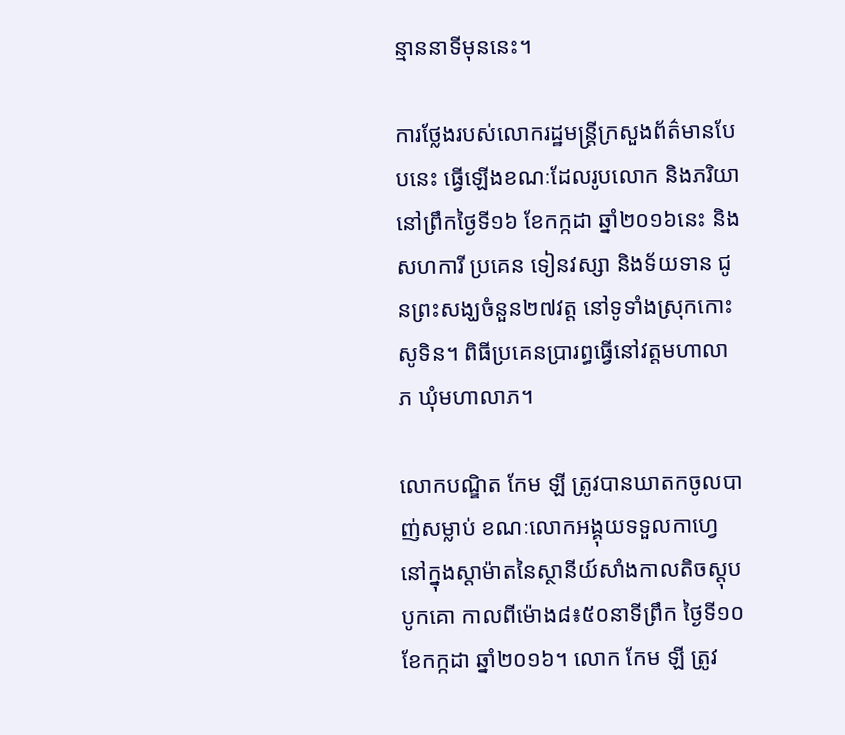ន្មាននាទីមុននេះ។

ការថ្លែងរបស់លោករដ្ឋមន្រ្តីក្រសួងព័ត៌មានបែបនេះ ធ្វើឡើងខណៈដែលរូបលោក និងភរិយា នៅព្រឹកថ្ងៃទី១៦ ខែកក្កដា ឆ្នាំ២០១៦នេះ និងសហការី ប្រគេន ទៀនវស្សា និងទ័យទាន ជូនព្រះសង្ឃចំនួន២៧វត្ត នៅទូទាំងស្រុកកោះសូទិន។ ពិធីប្រគេនប្រារព្ធធ្វើនៅវត្តមហាលាភ ឃុំមហាលាភ។

លោកបណ្ឌិត កែម ឡី ត្រូវបានឃាតកចូលបាញ់សម្លាប់ ខណៈលោកអង្គុយទទួលកាហ្វេ នៅក្នុងស្តាម៉ាតនៃស្ថានីយ៍សាំងកាលតិចស្តុបបូកគោ កាលពីម៉ោង៨៖៥០នាទីព្រឹក ថ្ងៃទី១០ ខែកក្កដា ឆ្នាំ២០១៦។ លោក កែម ឡី ត្រូវ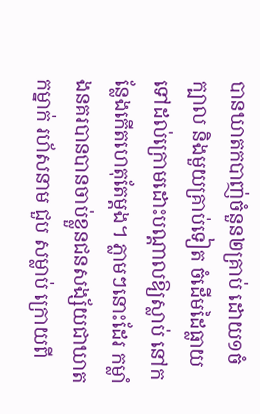បានឃាតកបាញ់ចំនួន២គ្រាប់ ដោយ១ចំក្បាល និងមួយគ្រាប់ទៀត ចំដើមដៃធ្លាយ ទៅដល់ក្រោមដោះបណ្តាលឱ្យស្លាប់ នៅកន្លែងកើតហេតុតែម្តង។ ភ្លាមៗនោះដែរ កម្លាំងនគរបានបានចាប់ខ្លួនជនសង្ស័យជាឃាតកម្នាក់ រហ័សនាម ជួប សម្លាប់ ក្រោយពី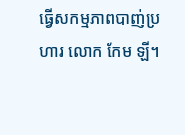ធ្វើសកម្មភាពបាញ់ប្រហារ លោក កែម ឡី។